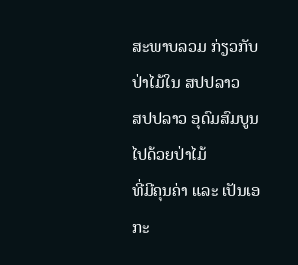ສະພາບລວມ ກ່ຽວກັບປ່າໄມ້ໃນ ສປປລາວ
ສປປລາວ ອຸດົມສົມບູນໄປດ້ວຍປ່າໄມ້
ທີ່ມີຄຸນຄ່າ ແລະ ເປັນເອກະ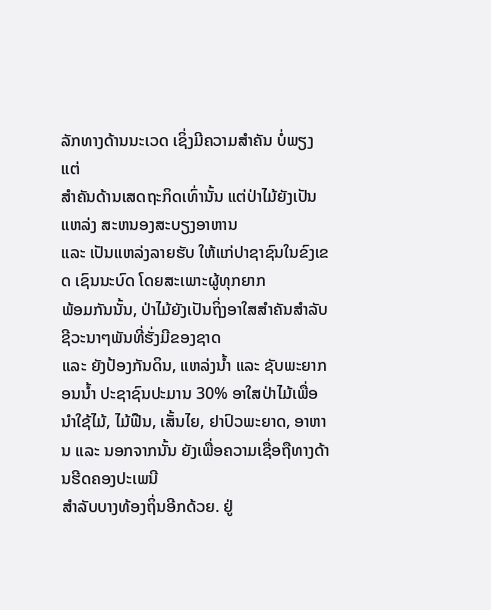ລັກທາງດ້ານນະເວດ ເຊິ່ງມີຄວາມສຳຄັນ ບໍ່ພຽງແຕ່
ສຳຄັນດ້ານເສດຖະກິດເທົ່ານັ້ນ ແຕ່ປ່າໄມ້ຍັງເປັນແຫລ່ງ ສະຫນອງສະບຽງອາຫານ
ແລະ ເປັນແຫລ່ງລາຍຮັບ ໃຫ້ແກ່ປາຊາຊົນໃນຂົງເຂດ ເຊົນນະບົດ ໂດຍສະເພາະຜູ້ທຸກຍາກ
ພ້ອມກັນນັ້ນ, ປ່າໄມ້ຍັງເປັນຖິ່ງອາໃສສຳຄັນສຳລັບຊີວະນາໆພັນທີ່ຮັ່ງມີຂອງຊາດ
ແລະ ຍັງປ້ອງກັນດິນ, ແຫລ່ງນ້ຳ ແລະ ຊັບພະຍາກອນນ້ຳ ປະຊາຊົນປະມານ 30% ອາໃສປ່າໄມ້ເພື່ອ
ນຳໃຊ້ໄມ້, ໄມ້ຟືນ, ເສັ້ນໄຍ, ຢາປົວພະຍາດ, ອາຫານ ແລະ ນອກຈາກນັ້ນ ຍັງເພື່ອຄວາມເຊື່ອຖືທາງດ້ານຮີດຄອງປະເພນີ
ສຳລັບບາງທ້ອງຖິ່ນອີກດ້ວຍ. ຢູ່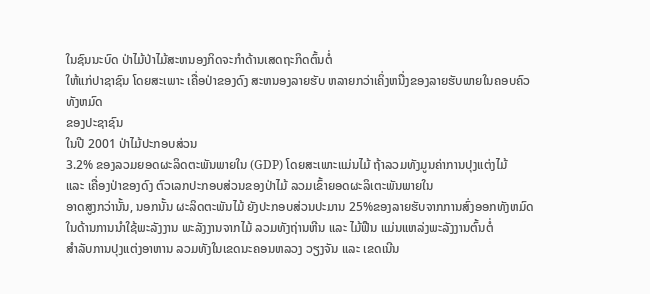ໃນຊົນນະບົດ ປ່າໄມ້ປ່າໄມ້ສະຫນອງກິດຈະກຳດ້ານເສດຖະກິດຕົ້ນຕໍ່
ໃຫ້ແກ່ປາຊາຊົນ ໂດຍສະເພາະ ເຄື່ອປ່າຂອງດົງ ສະຫນອງລາຍຮັບ ຫລາຍກວ່າເຄິ່ງຫນື່ງຂອງລາຍຮັບພາຍໃນຄອບຄົວທັງຫມົດ
ຂອງປະຊາຊົນ
ໃນປີ 2001 ປ່າໄມ້ປະກອບສ່ວນ
3.2% ຂອງລວມຍອດຜະລິດຕະພັນພາຍໃນ (GDP) ໂດຍສະເພາະແມ່ນໄມ້ ຖ້າລວມທັງມູນຄ່າການປຸງແຕ່ງໄມ້
ແລະ ເຄື່ອງປ່າຂອງດົງ ຕົວເລກປະກອບສ່ວນຂອງປ່າໄມ້ ລວມເຂົ້າຍອດຜະລິເຕະພັນພາຍໃນ
ອາດສູງກວ່ານັ້ນ, ນອກນັ້ນ ຜະລິດຕະພັນໄມ້ ຍັງປະກອບສ່ວນປະມານ 25%ຂອງລາຍຮັບຈາກການສົ່ງອອກທັງຫມົດ
ໃນດ້ານການນຳໃຊ້ພະລັງງານ ພະລັງງານຈາກໄມ້ ລວມທັງຖ່ານຫີນ ແລະ ໄມ້ຟືນ ແມ່ນແຫລ່ງພະລັງງານຕົ້ນຕໍ່
ສຳລັບການປຸງແຕ່ງອາຫານ ລວມທັງໃນເຂດນະຄອນຫລວງ ວຽງຈັນ ແລະ ເຂດເນີນ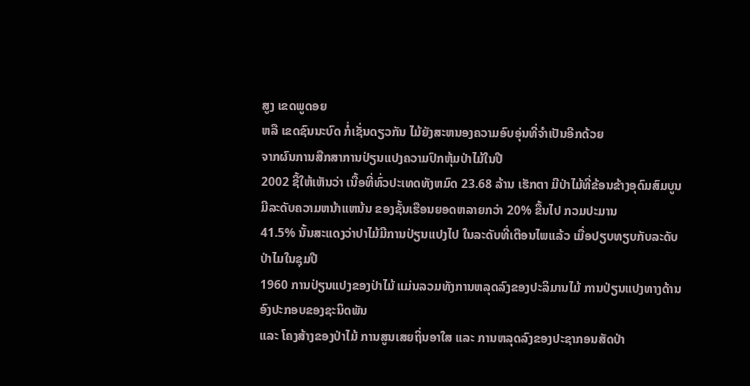ສູງ ເຂດພູດອຍ
ຫລື ເຂດຊົນນະບົດ ກໍ່ເຊັ່ນດຽວກັນ ໄມ້ຍັງສະຫນອງຄວາມອົບອຸ່ນທີ່ຈຳເປັນອີກດ້ວຍ
ຈາກຜົນການສືກສາການປ່ຽນແປງຄວາມປົກຫຸ້ມປ່າໄມ້ໃນປີ
2002 ຊີ້ໃຫ້ເຫັນວ່າ ເນື້ອທີ່ທົ່ວປະເທດທັງຫມົດ 23.68 ລ້ານ ເຮັກຕາ ມີປ່າໄມ້ທີ່ຂ້ອນຂ້າງອຸດົມສົມບູນ
ມີລະດັບຄວາມຫນ້າແຫນ້ນ ຂອງຊັ້ນເຮືອນຍອດຫລາຍກວ່າ 20% ຂື້ນໄປ ກວມປະມານ
41.5% ນັ້ນສະແດງວ່າປາໄມ້ມີການປ່ຽນແປງໄປ ໃນລະດັບທີ່ເຕືອນໄພແລ້ວ ເມື່ອປຽບທຽບກັບລະດັບປ່າໄມໃນຊຸມປີ
1960 ການປ່ຽນແປງຂອງປ່າໄມ້ ແມ່ນລວມທັງການຫລຸດລົງຂອງປະລິມານໄມ້ ການປ່ຽນແປງທາງດ້ານອົງປະກອບຂອງຊະນິດພັນ
ແລະ ໂຄງສ້າງຂອງປ່າໄມ້ ການສູນເສຍຖິ່ນອາໃສ ແລະ ການຫລຸດລົງຂອງປະຊາກອນສັດປ່າ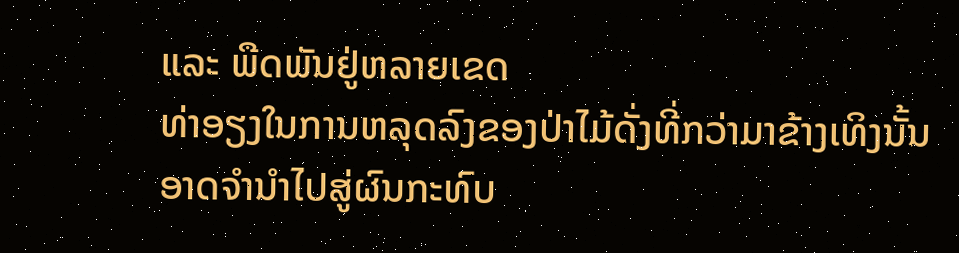ແລະ ພືດພັນຢູ່ຫລາຍເຂດ
ທ່າອຽງໃນການຫລຸດລົງຂອງປ່າໄມ້ດັ່ງທີ່ກວ່າມາຂ້າງເທິງນັ້ນ
ອາດຈຳນຳໄປສູ່ຜົນກະທົບ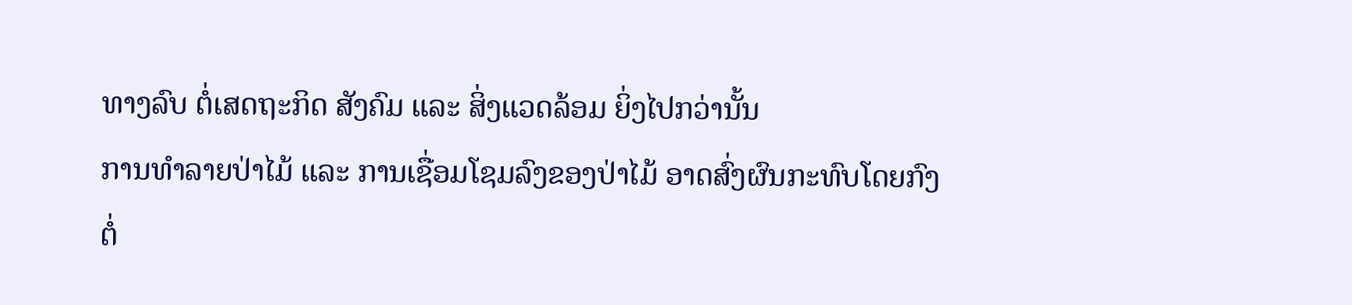ທາງລົບ ຕໍ່ເສດຖະກິດ ສັງຄົມ ແລະ ສິ່ງແວດລ້ອມ ຍິ່ງໄປກວ່ານັ້ນ
ການທຳລາຍປ່າໄມ້ ແລະ ການເຊື່ອມໂຊມລົງຂອງປ່າໄມ້ ອາດສົ່ງຜົນກະທົບໂດຍກົງ
ຕໍ່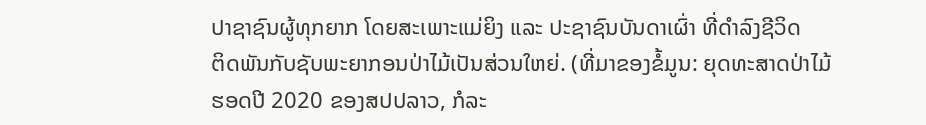ປາຊາຊົນຜູ້ທຸກຍາກ ໂດຍສະເພາະແມ່ຍິງ ແລະ ປະຊາຊົນບັນດາເຜົ່າ ທີ່ດຳລົງຊີວິດ
ຕິດພັນກັບຊັບພະຍາກອນປ່າໄມ້ເປັນສ່ວນໃຫຍ່. (ທີ່ມາຂອງຂໍ້ມູນ: ຍຸດທະສາດປ່າໄມ້
ຮອດປີ 2020 ຂອງສປປລາວ, ກໍລະ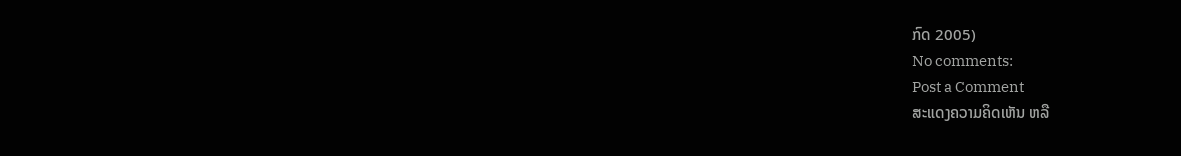ກົດ 2005)
No comments:
Post a Comment
ສະແດງຄວາມຄິດເຫັນ ຫລື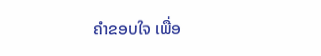ຄຳຂອບໃຈ ເພື່ອ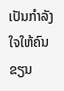ເປັນກຳລັງໃຈໃຫ້ຄົນຂຽນ